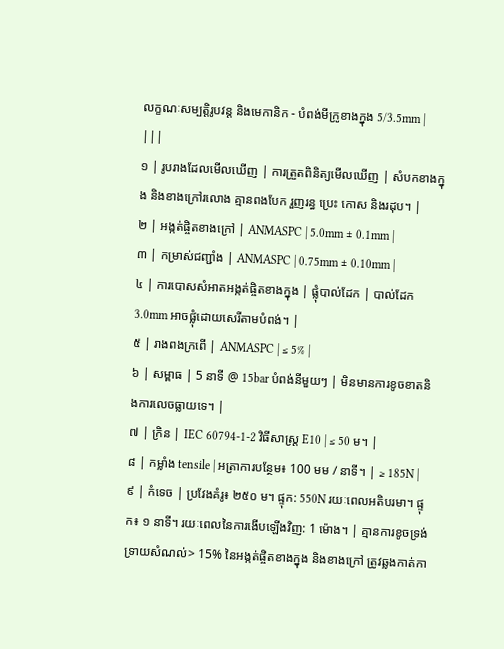លក្ខណៈសម្បត្តិរូបវន្ត និងមេកានិក - បំពង់មីក្រូខាងក្នុង 5/3.5mm | |||
១ | រូបរាងដែលមើលឃើញ | ការត្រួតពិនិត្យមើលឃើញ | សំបកខាងក្នុង និងខាងក្រៅរលោង គ្មានពងបែក រួញរន្ធ ប្រេះ កោស និងរដុប។ |
២ | អង្កត់ផ្ចិតខាងក្រៅ | ANMASPC | 5.0mm ± 0.1mm |
៣ | កម្រាស់ជញ្ជាំង | ANMASPC | 0.75mm ± 0.10mm |
៤ | ការបោសសំអាតអង្កត់ផ្ចិតខាងក្នុង | ផ្លុំបាល់ដែក | បាល់ដែក 3.0mm អាចផ្លុំដោយសេរីតាមបំពង់។ |
៥ | រាងពងក្រពើ | ANMASPC | ≤ 5% |
៦ | សម្ពាធ | 5 នាទី @ 15bar បំពង់នីមួយៗ | មិនមានការខូចខាតនិងការលេចធ្លាយទេ។ |
៧ | ក្រិន | IEC 60794-1-2 វិធីសាស្រ្ត E10 | ≤ 50 ម។ |
៨ | កម្លាំង tensile | អត្រាការបន្ថែម៖ 100 មម / នាទី។ | ≥ 185N |
៩ | កំទេច | ប្រវែងគំរូ៖ ២៥០ ម។ ផ្ទុក: 550N រយៈពេលអតិបរមា។ ផ្ទុក៖ ១ នាទី។ រយៈពេលនៃការងើបឡើងវិញ: 1 ម៉ោង។ | គ្មានការខូចទ្រង់ទ្រាយសំណល់> 15% នៃអង្កត់ផ្ចិតខាងក្នុង និងខាងក្រៅ ត្រូវឆ្លងកាត់កា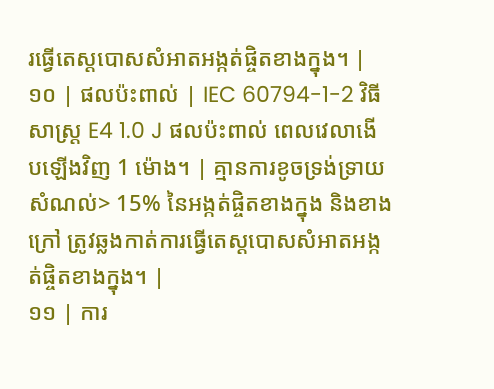រធ្វើតេស្តបោសសំអាតអង្កត់ផ្ចិតខាងក្នុង។ |
១០ | ផលប៉ះពាល់ | IEC 60794-1-2 វិធីសាស្រ្ត E4 1.0 J ផលប៉ះពាល់ ពេលវេលាងើបឡើងវិញ 1 ម៉ោង។ | គ្មានការខូចទ្រង់ទ្រាយសំណល់> 15% នៃអង្កត់ផ្ចិតខាងក្នុង និងខាងក្រៅ ត្រូវឆ្លងកាត់ការធ្វើតេស្តបោសសំអាតអង្កត់ផ្ចិតខាងក្នុង។ |
១១ | ការ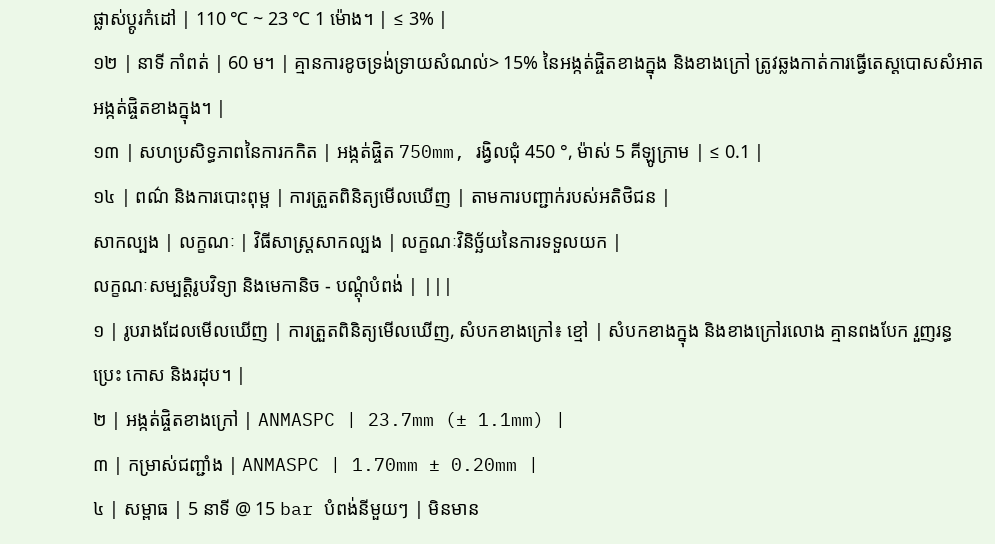ផ្លាស់ប្តូរកំដៅ | 110 ℃ ~ 23 ℃ 1 ម៉ោង។ | ≤ 3% |
១២ | នាទី កាំពត់ | 60 ម។ | គ្មានការខូចទ្រង់ទ្រាយសំណល់> 15% នៃអង្កត់ផ្ចិតខាងក្នុង និងខាងក្រៅ ត្រូវឆ្លងកាត់ការធ្វើតេស្តបោសសំអាតអង្កត់ផ្ចិតខាងក្នុង។ |
១៣ | សហប្រសិទ្ធភាពនៃការកកិត | អង្កត់ផ្ចិត 750mm, រង្វិលជុំ 450 °, ម៉ាស់ 5 គីឡូក្រាម | ≤ 0.1 |
១៤ | ពណ៌ និងការបោះពុម្ព | ការត្រួតពិនិត្យមើលឃើញ | តាមការបញ្ជាក់របស់អតិថិជន |
សាកល្បង | លក្ខណៈ | វិធីសាស្រ្តសាកល្បង | លក្ខណៈវិនិច្ឆ័យនៃការទទួលយក |
លក្ខណៈសម្បត្តិរូបវិទ្យា និងមេកានិច - បណ្តុំបំពង់ | |||
១ | រូបរាងដែលមើលឃើញ | ការត្រួតពិនិត្យមើលឃើញ, សំបកខាងក្រៅ៖ ខ្មៅ | សំបកខាងក្នុង និងខាងក្រៅរលោង គ្មានពងបែក រួញរន្ធ ប្រេះ កោស និងរដុប។ |
២ | អង្កត់ផ្ចិតខាងក្រៅ | ANMASPC | 23.7mm (± 1.1mm) |
៣ | កម្រាស់ជញ្ជាំង | ANMASPC | 1.70mm ± 0.20mm |
៤ | សម្ពាធ | 5 នាទី @ 15 bar បំពង់នីមួយៗ | មិនមាន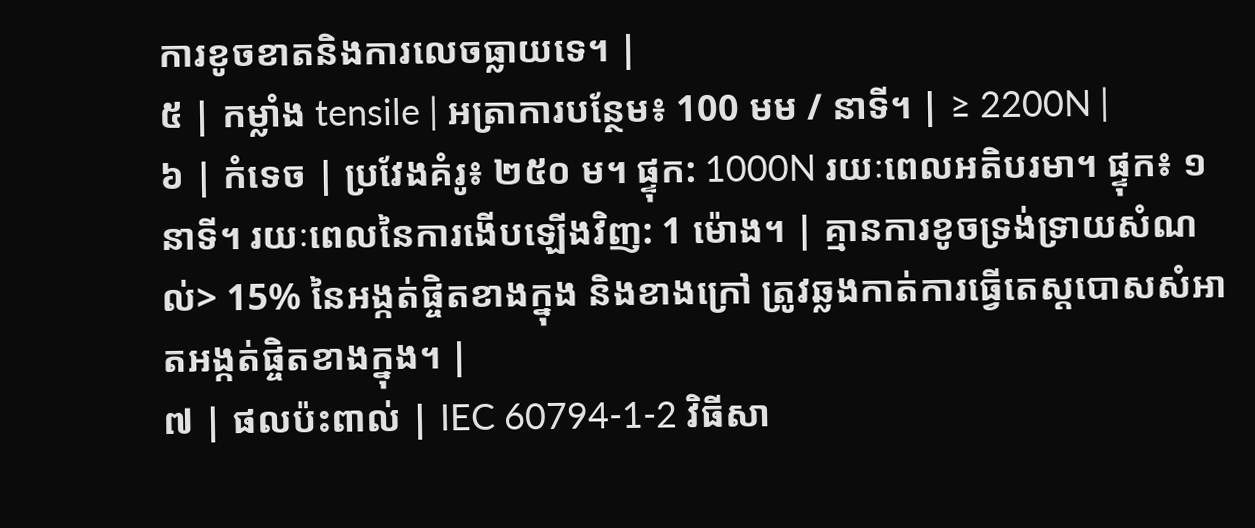ការខូចខាតនិងការលេចធ្លាយទេ។ |
៥ | កម្លាំង tensile | អត្រាការបន្ថែម៖ 100 មម / នាទី។ | ≥ 2200N |
៦ | កំទេច | ប្រវែងគំរូ៖ ២៥០ ម។ ផ្ទុក: 1000N រយៈពេលអតិបរមា។ ផ្ទុក៖ ១ នាទី។ រយៈពេលនៃការងើបឡើងវិញ: 1 ម៉ោង។ | គ្មានការខូចទ្រង់ទ្រាយសំណល់> 15% នៃអង្កត់ផ្ចិតខាងក្នុង និងខាងក្រៅ ត្រូវឆ្លងកាត់ការធ្វើតេស្តបោសសំអាតអង្កត់ផ្ចិតខាងក្នុង។ |
៧ | ផលប៉ះពាល់ | IEC 60794-1-2 វិធីសា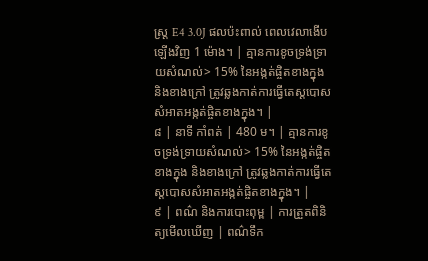ស្រ្ត E4 3.0J ផលប៉ះពាល់ ពេលវេលាងើបឡើងវិញ 1 ម៉ោង។ | គ្មានការខូចទ្រង់ទ្រាយសំណល់> 15% នៃអង្កត់ផ្ចិតខាងក្នុង និងខាងក្រៅ ត្រូវឆ្លងកាត់ការធ្វើតេស្តបោសសំអាតអង្កត់ផ្ចិតខាងក្នុង។ |
៨ | នាទី កាំពត់ | 480 ម។ | គ្មានការខូចទ្រង់ទ្រាយសំណល់> 15% នៃអង្កត់ផ្ចិតខាងក្នុង និងខាងក្រៅ ត្រូវឆ្លងកាត់ការធ្វើតេស្តបោសសំអាតអង្កត់ផ្ចិតខាងក្នុង។ |
៩ | ពណ៌ និងការបោះពុម្ព | ការត្រួតពិនិត្យមើលឃើញ | ពណ៌ទឹក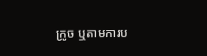ក្រូច ឬតាមការប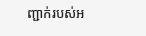ញ្ជាក់របស់អ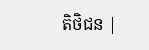តិថិជន |